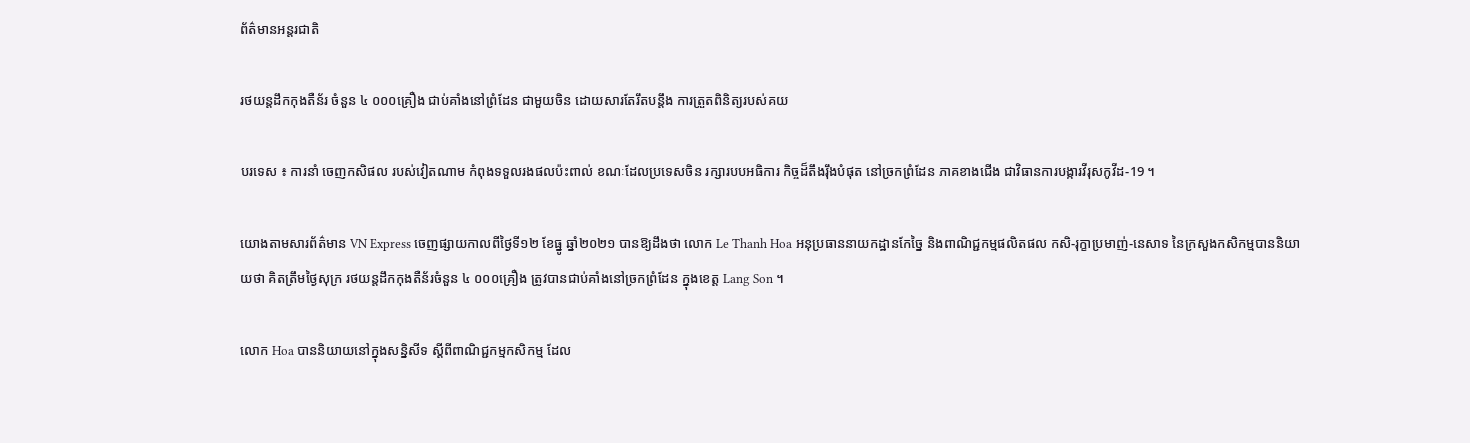ព័ត៌មានអន្តរជាតិ

រថយន្តដឹកកុងតឺន័រ ចំនួន ៤ ០០០គ្រឿង ជាប់គាំងនៅព្រំដែន ជាមួយចិន ដោយសារតែរឹតបន្តឹង ការត្រួតពិនិត្យរបស់គយ

បរទេស ៖ ការនាំ ចេញកសិផល របស់វៀតណាម កំពុងទទួលរងផលប៉ះពាល់ ខណៈដែលប្រទេសចិន រក្សារបបអធិការ កិច្ចដ៏តឹងរ៉ឹងបំផុត នៅច្រកព្រំដែន ភាគខាងជើង ជាវិធានការបង្ការវីរុសកូវីដ-19 ។

យោងតាមសារព័ត៌មាន VN Express ចេញផ្សាយកាលពីថ្ងៃទី១២ ខែធ្នូ ឆ្នាំ២០២១ បានឱ្យដឹងថា លោក Le Thanh Hoa អនុប្រធាននាយកដ្ឋានកែច្នៃ និងពាណិជ្ជកម្មផលិតផល កសិ-រុក្ខាប្រមាញ់-នេសាទ នៃក្រសួងកសិកម្មបាននិយាយថា គិតត្រឹមថ្ងៃសុក្រ រថយន្តដឹកកុងតឺន័រចំនួន ៤ ០០០គ្រឿង ត្រូវបានជាប់គាំងនៅច្រកព្រំដែន ក្នុងខេត្ត Lang Son ។

លោក Hoa បាននិយាយនៅក្នុងសន្និសីទ ស្តីពីពាណិជ្ជកម្មកសិកម្ម ដែល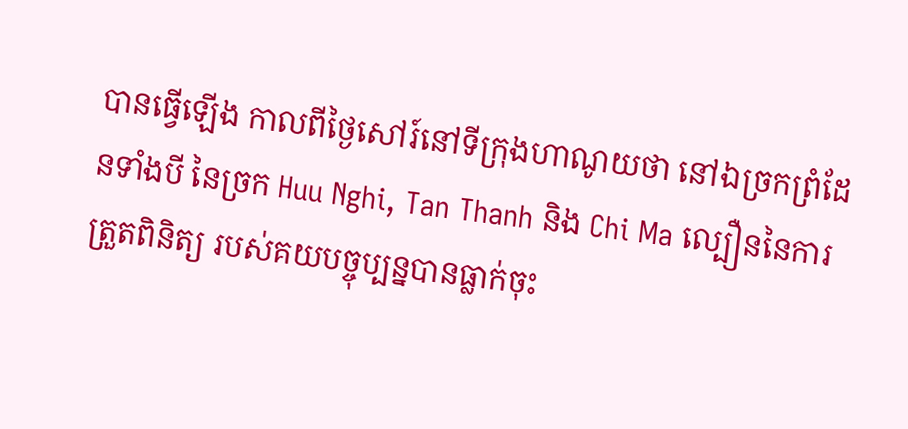បានធ្វើឡើង កាលពីថ្ងៃសៅរ៍នៅទីក្រុងហាណូយថា នៅឯច្រកព្រំដែនទាំងបី នៃច្រក Huu Nghi, Tan Thanh និង Chi Ma ល្បឿននៃការត្រួតពិនិត្យ របស់គយបច្ចុប្បន្នបានធ្លាក់ចុះ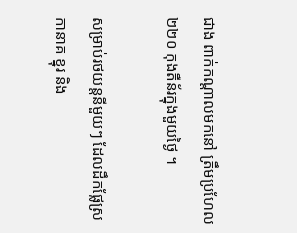ជាង ពាក់កណ្តាលមកនៅ ត្រឹមប្រហែល ២២០ កុងតឺន័រក្នុងមួយថ្ងៃ ។

សម្រាប់រថយន្តនីមួយៗ ដែលដឹកផ្លែស្រកានាគ ខ្នុរ និង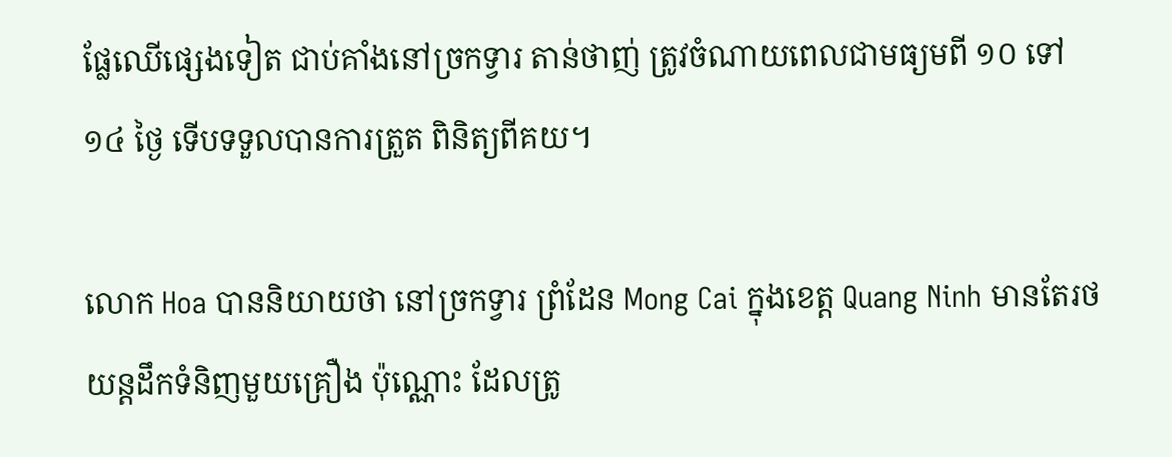ផ្លែឈើផ្សេងទៀត ជាប់គាំងនៅច្រកទ្វារ តាន់ថាញ់ ត្រូវចំណាយពេលជាមធ្យមពី ១០ ទៅ ១៤ ថ្ងៃ ទើបទទួលបានការត្រួត ពិនិត្យពីគយ។

លោក Hoa បាននិយាយថា នៅច្រកទ្វារ ព្រំដែន Mong Cai ក្នុងខេត្ត Quang Ninh មានតែរថយន្តដឹកទំនិញមួយគ្រឿង ប៉ុណ្ណោះ ដែលត្រូ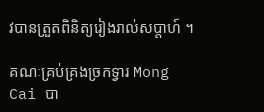វបានត្រួតពិនិត្យរៀងរាល់សប្តាហ៍ ។

គណៈគ្រប់គ្រងច្រកទ្វារ Mong Cai បា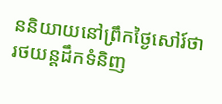ននិយាយនៅព្រឹកថ្ងៃសៅរ៍ថា រថយន្តដឹកទំនិញ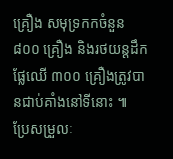គ្រឿង សមុទ្រកកចំនួន ៨០០ គ្រឿង និងរថយន្តដឹកផ្លែឈើ ៣០០ គ្រឿងត្រូវបានជាប់គាំងនៅទីនោះ ៕
ប្រែសម្រួលៈ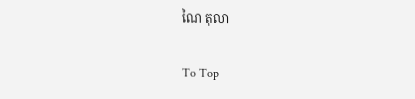ណៃ តុលា

To Top